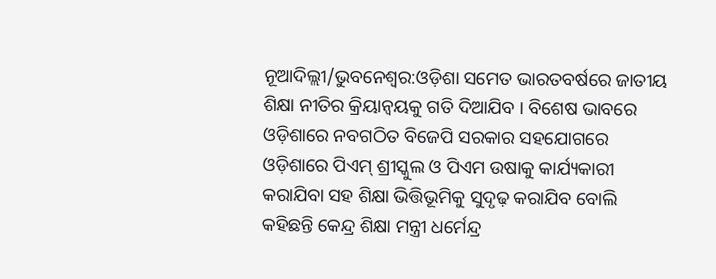ନୂଆଦିଲ୍ଲୀ/ଭୁବନେଶ୍ୱର:ଓଡ଼ିଶା ସମେତ ଭାରତବର୍ଷରେ ଜାତୀୟ ଶିକ୍ଷା ନୀତିର କ୍ରିୟାନ୍ୱୟକୁ ଗତି ଦିଆଯିବ । ବିଶେଷ ଭାବରେ ଓଡ଼ିଶାରେ ନବଗଠିତ ବିଜେପି ସରକାର ସହଯୋଗରେ ଓଡ଼ିଶାରେ ପିଏମ୍ ଶ୍ରୀସ୍କୁଲ ଓ ପିଏମ ଉଷାକୁ କାର୍ଯ୍ୟକାରୀ କରାଯିବା ସହ ଶିକ୍ଷା ଭିତ୍ତିଭୂମିକୁ ସୁଦୃଢ଼ କରାଯିବ ବୋଲି କହିଛନ୍ତି କେନ୍ଦ୍ର ଶିକ୍ଷା ମନ୍ତ୍ରୀ ଧର୍ମେନ୍ଦ୍ର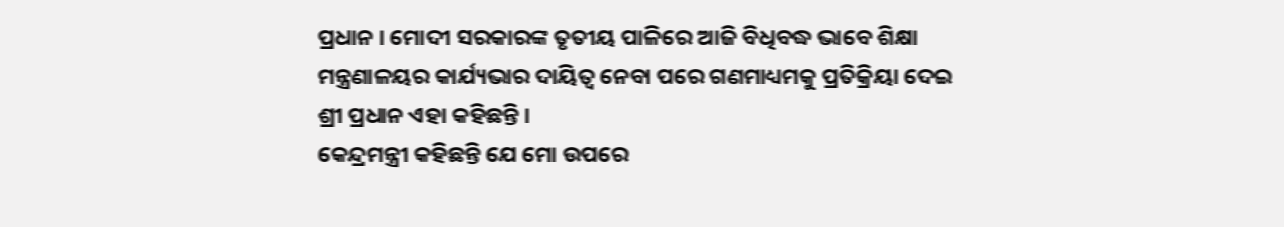ପ୍ରଧାନ । ମୋଦୀ ସରକାରଙ୍କ ତୃତୀୟ ପାଳିରେ ଆଜି ବିଧିବଦ୍ଧ ଭାବେ ଶିକ୍ଷା ମନ୍ତ୍ରଣାଳୟର କାର୍ଯ୍ୟଭାର ଦାୟିତ୍ୱ ନେବା ପରେ ଗଣମାଧ୍ୟମକୁ ପ୍ରତିକ୍ରିୟା ଦେଇ ଶ୍ରୀ ପ୍ରଧାନ ଏହା କହିଛନ୍ତି ।
କେନ୍ଦ୍ରମନ୍ତ୍ରୀ କହିଛନ୍ତି ଯେ ମୋ ଉପରେ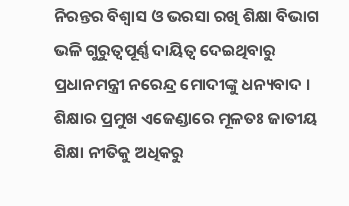ନିରନ୍ତର ବିଶ୍ୱାସ ଓ ଭରସା ରଖି ଶିକ୍ଷା ବିଭାଗ ଭଳି ଗୁରୁତ୍ୱପୂର୍ଣ୍ଣ ଦାୟିତ୍ୱ ଦେଇଥିବାରୁ ପ୍ରଧାନମନ୍ତ୍ରୀ ନରେନ୍ଦ୍ର ମୋଦୀଙ୍କୁ ଧନ୍ୟବାଦ । ଶିକ୍ଷାର ପ୍ରମୁଖ ଏଜେଣ୍ଡାରେ ମୂଳତଃ ଜାତୀୟ ଶିକ୍ଷା ନୀତିକୁ ଅଧିକରୁ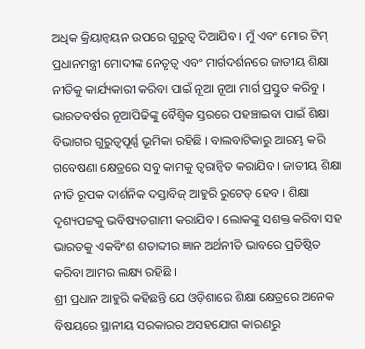ଅଧିକ କ୍ରିୟାନ୍ୱୟନ ଉପରେ ଗୁରୁତ୍ୱ ଦିଆଯିବ । ମୁଁ ଏବଂ ମୋର ଟିମ୍ ପ୍ରଧାନମନ୍ତ୍ରୀ ମୋଦୀଙ୍କ ନେତୃତ୍ୱ ଏବଂ ମାର୍ଗଦର୍ଶନରେ ଜାତୀୟ ଶିକ୍ଷା ନୀତିକୁ କାର୍ଯ୍ୟକାରୀ କରିବା ପାଇଁ ନୂଆ ନୂଆ ମାର୍ଗ ପ୍ରସ୍ତୁତ କରିବୁ । ଭାରତବର୍ଷର ନୂଆପିଢିଙ୍କୁ ବୈଶ୍ୱିକ ସ୍ତରରେ ପହଞ୍ଚାଇବା ପାଇଁ ଶିକ୍ଷା ବିଭାଗର ଗୁରୁତ୍ୱପୂର୍ଣ୍ଣ ଭୂମିକା ରହିଛି । ବାଲବାଟିକାରୁ ଆରମ୍ଭ କରି ଗବେଷଣା କ୍ଷେତ୍ରରେ ସବୁ କାମକୁ ତ୍ୱରାନ୍ୱିତ କରାଯିବ । ଜାତୀୟ ଶିକ୍ଷା ନୀତି ରୂପକ ଦାର୍ଶନିକ ଦସ୍ତାବିଜ୍ ଆହୁରି ରୁଟେଡ୍ ହେବ । ଶିକ୍ଷା ଦୃଶ୍ୟପଟ୍ଟକୁ ଭବିଷ୍ୟତଗାମୀ କରାଯିବ । ଲୋକଙ୍କୁ ସଶକ୍ତ କରିବା ସହ ଭାରତକୁ ଏକବିଂଶ ଶତାବ୍ଦୀର ଜ୍ଞାନ ଅର୍ଥନୀତି ଭାବରେ ପ୍ରତିଷ୍ଠିତ କରିବା ଆମର ଲକ୍ଷ୍ୟ ରହିଛି ।
ଶ୍ରୀ ପ୍ରଧାନ ଆହୁରି କହିଛନ୍ତି ଯେ ଓଡ଼ିଶାରେ ଶିକ୍ଷା କ୍ଷେତ୍ରରେ ଅନେକ ବିଷୟରେ ସ୍ଥାନୀୟ ସରକାରର ଅସହଯୋଗ କାରଣରୁ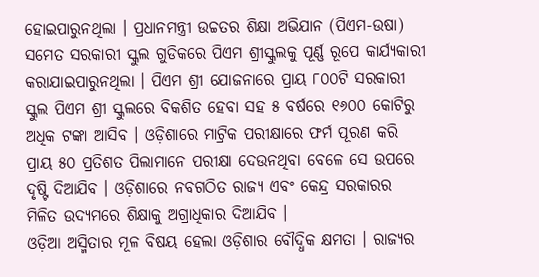ହୋଇପାରୁନଥିଲା । ପ୍ରଧାନମନ୍ତ୍ରୀ ଉଚ୍ଚତର ଶିକ୍ଷା ଅଭିଯାନ (ପିଏମ-ଉଷା) ସମେତ ସରକାରୀ ସ୍କୁଲ ଗୁଡିକରେ ପିଏମ ଶ୍ରୀସ୍କୁଲକୁ ପୂର୍ଣ୍ଣ ରୂପେ କାର୍ଯ୍ୟକାରୀ କରାଯାଇପାରୁନଥିଲା । ପିଏମ ଶ୍ରୀ ଯୋଜନାରେ ପ୍ରାୟ ୮୦୦ଟି ସରକାରୀ ସ୍କୁଲ ପିଏମ ଶ୍ରୀ ସ୍କୁଲରେ ବିକଶିତ ହେବା ସହ ୫ ବର୍ଷରେ ୧୬୦୦ କୋଟିରୁ ଅଧିକ ଟଙ୍କା ଆସିବ । ଓଡ଼ିଶାରେ ମାଟ୍ରିକ ପରୀକ୍ଷାରେ ଫର୍ମ ପୂରଣ କରି ପ୍ରାୟ ୫୦ ପ୍ରତିଶତ ପିଲାମାନେ ପରୀକ୍ଷା ଦେଉନଥିବା ବେଳେ ସେ ଉପରେ ଦୃଷ୍ଟି ଦିଆଯିବ । ଓଡ଼ିଶାରେ ନବଗଠିତ ରାଜ୍ୟ ଏବଂ କେନ୍ଦ୍ର ସରକାରର ମିଳିତ ଉଦ୍ୟମରେ ଶିକ୍ଷାକୁ ଅଗ୍ରାଧିକାର ଦିଆଯିବ ।
ଓଡ଼ିଆ ଅସ୍ମିତାର ମୂଳ ବିଷୟ ହେଲା ଓଡ଼ିଶାର ବୌଦ୍ଧିକ କ୍ଷମତା । ରାଜ୍ୟର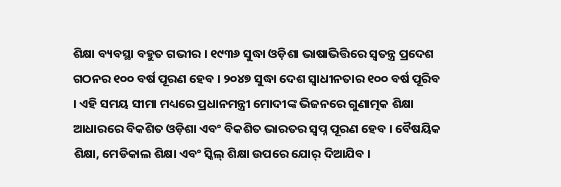ଶିକ୍ଷା ବ୍ୟବସ୍ଥା ବହୁତ ଗଭୀର । ୧୯୩୬ ସୁଦ୍ଧା ଓଡ଼ିଶା ଭାଷାଭିତ୍ତିରେ ସ୍ୱତନ୍ତ୍ର ପ୍ରଦେଶ ଗଠନର ୧୦୦ ବର୍ଷ ପୂରଣ ହେବ । ୨୦୪୭ ସୁଦ୍ଧା ଦେଶ ସ୍ୱାଧୀନତାର ୧୦୦ ବର୍ଷ ପୂରିବ । ଏହି ସମୟ ସୀମା ମଧ୍ୟରେ ପ୍ରଧାନମନ୍ତ୍ରୀ ମୋଦୀଙ୍କ ଭିଜନରେ ଗୁଣାତ୍ମକ ଶିକ୍ଷା ଆଧାରରେ ବିକଶିତ ଓଡ଼ିଶା ଏବଂ ବିକଶିତ ଭାରତର ସ୍ୱପ୍ନ ପୂରଣ ହେବ । ବୈଷୟିକ ଶିକ୍ଷା, ମେଡିକାଲ ଶିକ୍ଷା ଏବଂ ସ୍କିଲ୍ ଶିକ୍ଷା ଉପରେ ଯୋର୍ ଦିଆଯିବ ।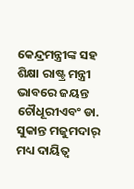କେନ୍ଦ୍ରମନ୍ତ୍ରୀଙ୍କ ସହ ଶିକ୍ଷା ରାଷ୍ଟ୍ର ମନ୍ତ୍ରୀ ଭାବରେ ଜୟନ୍ତ ଚୌଧୂରୀଏବଂ ଡା. ସୁକାନ୍ତ ମଜୁମଦାର୍ ମଧ୍ୟ ଦାୟିତ୍ୱ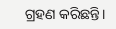ଗ୍ରହଣ କରିଛନ୍ତି।